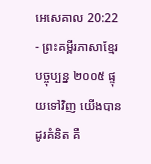អេសេគាល 20:22 - ព្រះគម្ពីរភាសាខ្មែរបច្ចុប្បន្ន ២០០៥ ផ្ទុយទៅវិញ យើងបានដូរគំនិត គឺ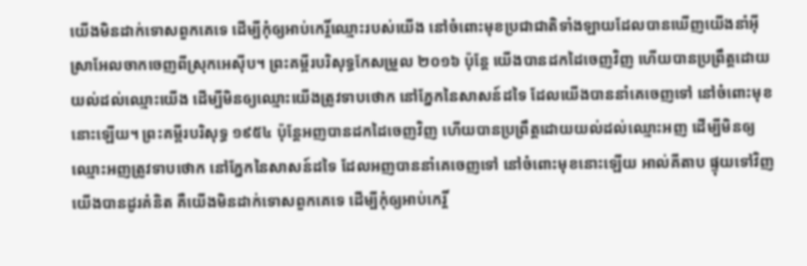យើងមិនដាក់ទោសពួកគេទេ ដើម្បីកុំឲ្យអាប់កេរ្តិ៍ឈ្មោះរបស់យើង នៅចំពោះមុខប្រជាជាតិទាំងឡាយដែលបានឃើញយើងនាំអ៊ីស្រាអែលចាកចេញពីស្រុកអេស៊ីប។ ព្រះគម្ពីរបរិសុទ្ធកែសម្រួល ២០១៦ ប៉ុន្តែ យើងបានដកដៃចេញវិញ ហើយបានប្រព្រឹត្តដោយយល់ដល់ឈ្មោះយើង ដើម្បីមិនឲ្យឈ្មោះយើងត្រូវទាបថោក នៅភ្នែកនៃសាសន៍ដទៃ ដែលយើងបាននាំគេចេញទៅ នៅចំពោះមុខនោះឡើយ។ ព្រះគម្ពីរបរិសុទ្ធ ១៩៥៤ ប៉ុន្តែអញបានដកដៃចេញវិញ ហើយបានប្រព្រឹត្តដោយយល់ដល់ឈ្មោះអញ ដើម្បីមិនឲ្យឈ្មោះអញត្រូវទាបថោក នៅភ្នែកនៃសាសន៍ដទៃ ដែលអញបាននាំគេចេញទៅ នៅចំពោះមុខនោះឡើយ អាល់គីតាប ផ្ទុយទៅវិញ យើងបានដូរគំនិត គឺយើងមិនដាក់ទោសពួកគេទេ ដើម្បីកុំឲ្យអាប់កេរ្តិ៍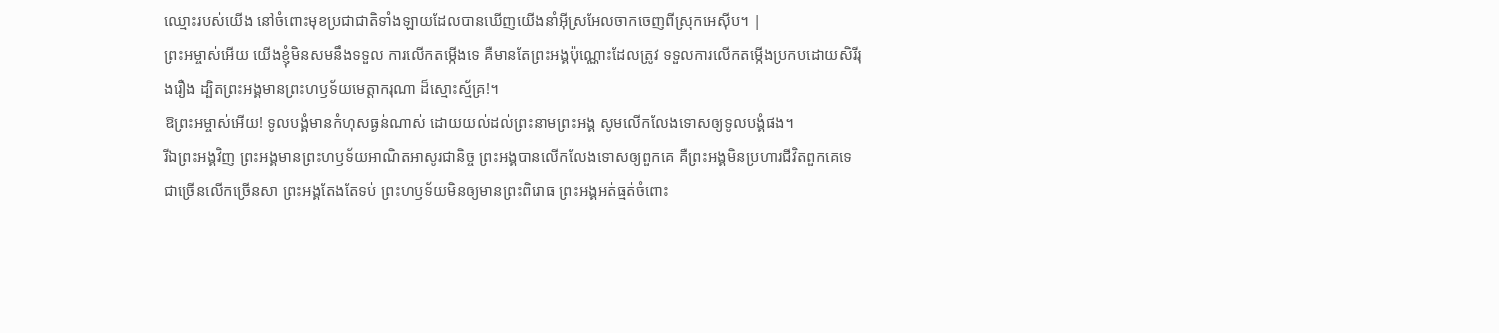ឈ្មោះរបស់យើង នៅចំពោះមុខប្រជាជាតិទាំងឡាយដែលបានឃើញយើងនាំអ៊ីស្រអែលចាកចេញពីស្រុកអេស៊ីប។ |
ព្រះអម្ចាស់អើយ យើងខ្ញុំមិនសមនឹងទទួល ការលើកតម្កើងទេ គឺមានតែព្រះអង្គប៉ុណ្ណោះដែលត្រូវ ទទួលការលើកតម្កើងប្រកបដោយសិរីរុងរឿង ដ្បិតព្រះអង្គមានព្រះហឫទ័យមេត្តាករុណា ដ៏ស្មោះស្ម័គ្រ!។
ឱព្រះអម្ចាស់អើយ! ទូលបង្គំមានកំហុសធ្ងន់ណាស់ ដោយយល់ដល់ព្រះនាមព្រះអង្គ សូមលើកលែងទោសឲ្យទូលបង្គំផង។
រីឯព្រះអង្គវិញ ព្រះអង្គមានព្រះហឫទ័យអាណិតអាសូរជានិច្ច ព្រះអង្គបានលើកលែងទោសឲ្យពួកគេ គឺព្រះអង្គមិនប្រហារជីវិតពួកគេទេ ជាច្រើនលើកច្រើនសា ព្រះអង្គតែងតែទប់ ព្រះហឫទ័យមិនឲ្យមានព្រះពិរោធ ព្រះអង្គអត់ធ្មត់ចំពោះ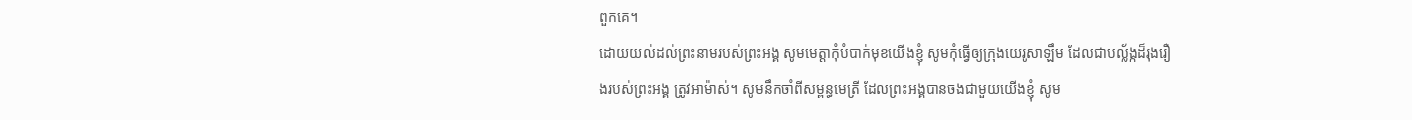ពួកគេ។
ដោយយល់ដល់ព្រះនាមរបស់ព្រះអង្គ សូមមេត្តាកុំបំបាក់មុខយើងខ្ញុំ សូមកុំធ្វើឲ្យក្រុងយេរូសាឡឹម ដែលជាបល្ល័ង្កដ៏រុងរឿងរបស់ព្រះអង្គ ត្រូវអាម៉ាស់។ សូមនឹកចាំពីសម្ពន្ធមេត្រី ដែលព្រះអង្គបានចងជាមួយយើងខ្ញុំ សូម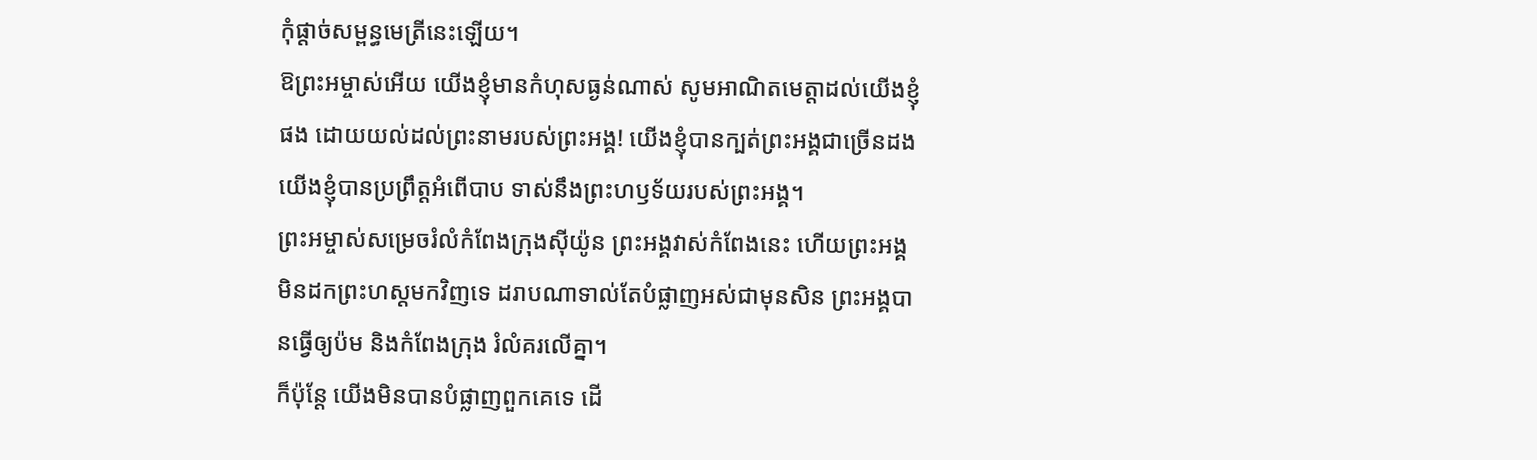កុំផ្ដាច់សម្ពន្ធមេត្រីនេះឡើយ។
ឱព្រះអម្ចាស់អើយ យើងខ្ញុំមានកំហុសធ្ងន់ណាស់ សូមអាណិតមេត្តាដល់យើងខ្ញុំផង ដោយយល់ដល់ព្រះនាមរបស់ព្រះអង្គ! យើងខ្ញុំបានក្បត់ព្រះអង្គជាច្រើនដង យើងខ្ញុំបានប្រព្រឹត្តអំពើបាប ទាស់នឹងព្រះហឫទ័យរបស់ព្រះអង្គ។
ព្រះអម្ចាស់សម្រេចរំលំកំពែងក្រុងស៊ីយ៉ូន ព្រះអង្គវាស់កំពែងនេះ ហើយព្រះអង្គមិនដកព្រះហស្ដមកវិញទេ ដរាបណាទាល់តែបំផ្លាញអស់ជាមុនសិន ព្រះអង្គបានធ្វើឲ្យប៉ម និងកំពែងក្រុង រំលំគរលើគ្នា។
ក៏ប៉ុន្តែ យើងមិនបានបំផ្លាញពួកគេទេ ដើ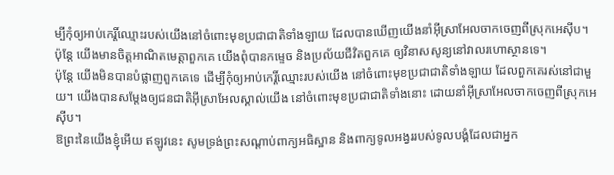ម្បីកុំឲ្យអាប់កេរ្តិ៍ឈ្មោះរបស់យើងនៅចំពោះមុខប្រជាជាតិទាំងឡាយ ដែលបានឃើញយើងនាំអ៊ីស្រាអែលចាកចេញពីស្រុកអេស៊ីប។
ប៉ុន្តែ យើងមានចិត្តអាណិតមេត្តាពួកគេ យើងពុំបានកម្ទេច និងប្រល័យជីវិតពួកគេ ឲ្យវិនាសសូន្យនៅវាលរហោស្ថានទេ។
ប៉ុន្តែ យើងមិនបានបំផ្លាញពួកគេទេ ដើម្បីកុំឲ្យអាប់កេរ្តិ៍ឈ្មោះរបស់យើង នៅចំពោះមុខប្រជាជាតិទាំងឡាយ ដែលពួកគេរស់នៅជាមួយ។ យើងបានសម្តែងឲ្យជនជាតិអ៊ីស្រាអែលស្គាល់យើង នៅចំពោះមុខប្រជាជាតិទាំងនោះ ដោយនាំអ៊ីស្រាអែលចាកចេញពីស្រុកអេស៊ីប។
ឱព្រះនៃយើងខ្ញុំអើយ ឥឡូវនេះ សូមទ្រង់ព្រះសណ្ដាប់ពាក្យអធិស្ឋាន និងពាក្យទូលអង្វររបស់ទូលបង្គំដែលជាអ្នក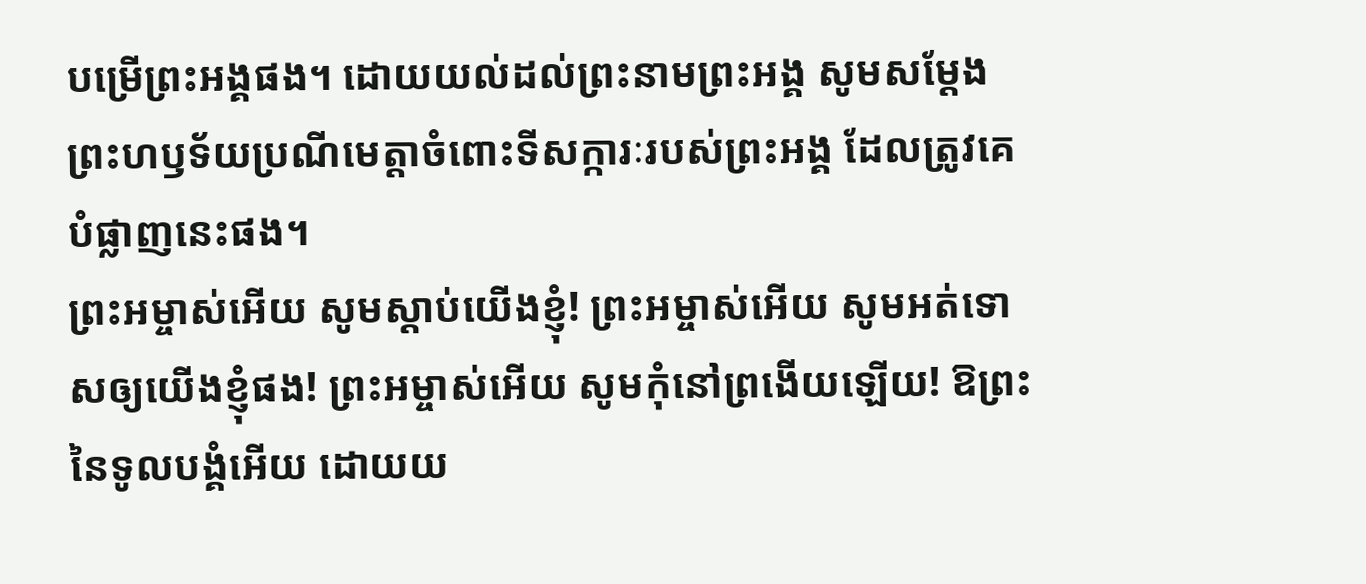បម្រើព្រះអង្គផង។ ដោយយល់ដល់ព្រះនាមព្រះអង្គ សូមសម្តែងព្រះហឫទ័យប្រណីមេត្តាចំពោះទីសក្ការៈរបស់ព្រះអង្គ ដែលត្រូវគេបំផ្លាញនេះផង។
ព្រះអម្ចាស់អើយ សូមស្ដាប់យើងខ្ញុំ! ព្រះអម្ចាស់អើយ សូមអត់ទោសឲ្យយើងខ្ញុំផង! ព្រះអម្ចាស់អើយ សូមកុំនៅព្រងើយឡើយ! ឱព្រះនៃទូលបង្គំអើយ ដោយយ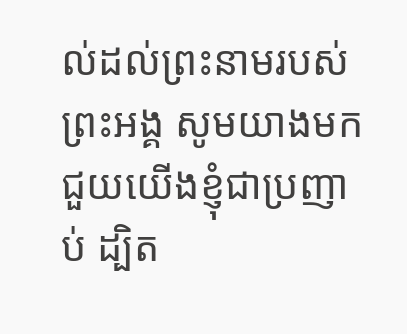ល់ដល់ព្រះនាមរបស់ព្រះអង្គ សូមយាងមកជួយយើងខ្ញុំជាប្រញាប់ ដ្បិត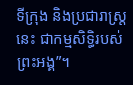ទីក្រុង និងប្រជារាស្ត្រនេះ ជាកម្មសិទ្ធិរបស់ព្រះអង្គ”។